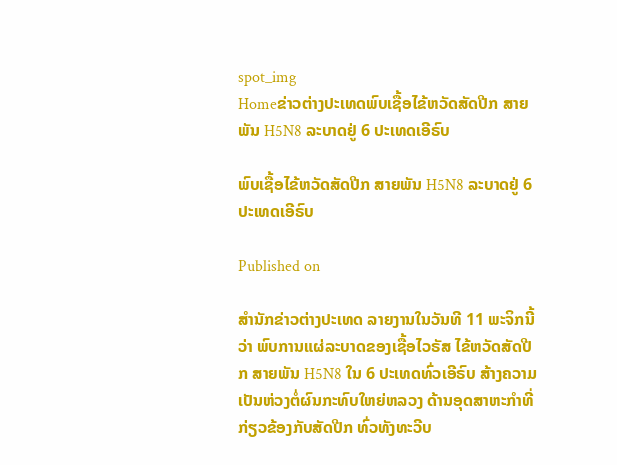spot_img
Homeຂ່າວຕ່າງປະເທດພົບເຊື້ອໄຂ້ຫວັດສັດປີກ ສາຍພັນ H5N8 ລະບາດຢູ່ 6 ປະເທດເອີຣົບ

ພົບເຊື້ອໄຂ້ຫວັດສັດປີກ ສາຍພັນ H5N8 ລະບາດຢູ່ 6 ປະເທດເອີຣົບ

Published on

ສຳນັກຂ່າວຕ່າງປະເທດ ລາຍງານໃນວັນທີ 11 ພະຈິກນີ້ວ່າ ພົບການແຜ່ລະບາດຂອງເຊື້ອໄວຣັສ ໄຂ້ຫວັດສັດປີກ ສາຍພັນ H5N8 ໃນ 6 ປະເທດທົ່ວເອີຣົບ ສ້າງຄວາມເປັນຫ່ວງຕໍ່ຜົນກະທົບໃຫຍ່ຫລວງ ດ້ານອຸດສາຫະກຳທີ່ກ່ຽວຂ້ອງກັບສັດປີກ ທົ່ວທັງທະວີບ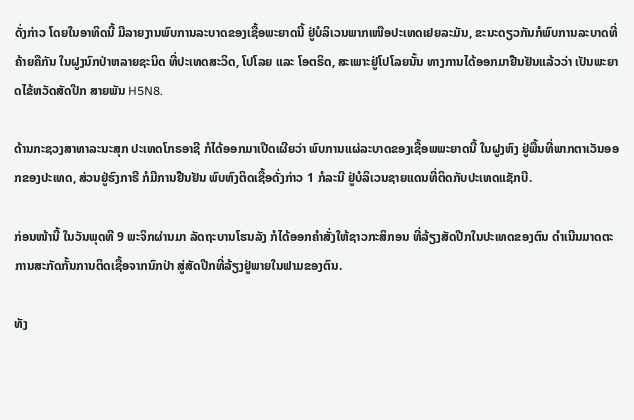ດັ່ງກ່າວ ໂດຍໃນອາທິດນີ້ ມີລາຍງານພົບການລະບາດຂອງເຊື້ອພະຍາດນີ້ ຢູ່ບໍລິເວນພາກເໜືອປະເທດເຢຍລະມັນ, ຂະນະດຽວກັນກໍພົບການລະບາດທີ່ຄ້າຍຄືກັນ ໃນຝູງນົກປ່າຫລາຍຊະນິດ ທີ່ປະເທດສະວິດ, ໂປໂລຍ ແລະ ໂອຕຣິດ, ສະເພາະຢູ່ໂປໂລຍນັ້ນ ທາງການໄດ້ອອກມາຢືນຢັນແລ້ວວ່າ ເປັນພະຍາດໄຂ້ຫວັດສັດປີກ ສາຍພັນ H5N8.

ດ້ານກະຊວງສາທາລະນະສຸກ ປະເທດໂກຣອາຊີ ກໍໄດ້ອອກມາເປີດເຜີຍວ່າ ພົບການແຜ່ລະບາດຂອງເຊື້ອພພະຍາດນີ້ ໃນຝູງຫົງ ຢູ່ພື້ນທີ່ພາກຕາເວັນອອກຂອງປະເທດ, ສ່ວນຢູ່ຮົງກາຣີ ກໍມີການຢືນຢັນ ພົບຫົງຕິດເຊື້ອດັ່ງກ່າວ 1 ກໍລະນີ ຢູ່ບໍລິເວນຊາຍແດນທີ່ຕິດກັບປະເທດແຊັກບີ.

ກ່ອນໜ້ານີ້ ໃນວັນພຸດທີ 9 ພະຈິກຜ່ານມາ ລັດຖະບານໂຮນລັງ ກໍໄດ້ອອກຄຳສັ່ງໃຫ້ຊາວກະສິກອນ ທີ່ລ້ຽງສັດປີກໃນປະເທດຂອງຕົນ ດຳເນີນມາດຕະການສະກັດກັ້ນການຕິດເຊື້ອຈາກນົກປ່າ ສູ່ສັດປີກທີ່ລ້ຽງຢູ່ພາຍໃນຟາມຂອງຕົນ.

ທັງ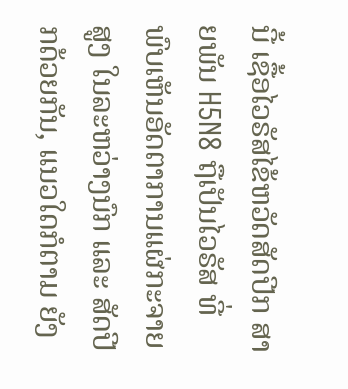ນີ້ ເຊື້ອໄວຣັສໄຂ້ຫວັດສັດປີກ ສາຍພັນ H5N8 ຖືເປັນໄວຣັສ ທີ່ພົບເຫັນອັດຕາການແຜ່ກະຈາຍສູງ ໃນລະຫວ່າງນົກ ແລະ ສັດປີກດ້ວຍກັນ, ແນວໃດກໍຕາມ ຍັງ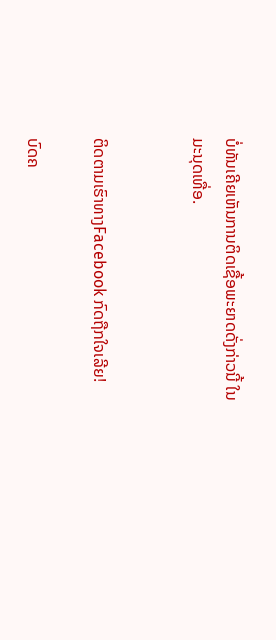ບໍ່ທັນເຄີຍເຫັນການຕິດເຊື້ອພະຍາດດັ່ງກ່າວນີ້ ໃນມະນຸດເທື່ອ.


ຕິດຕາມເຮົາທາງFacebook ກົດຖືກໃຈເລີຍ!

ບົດຄ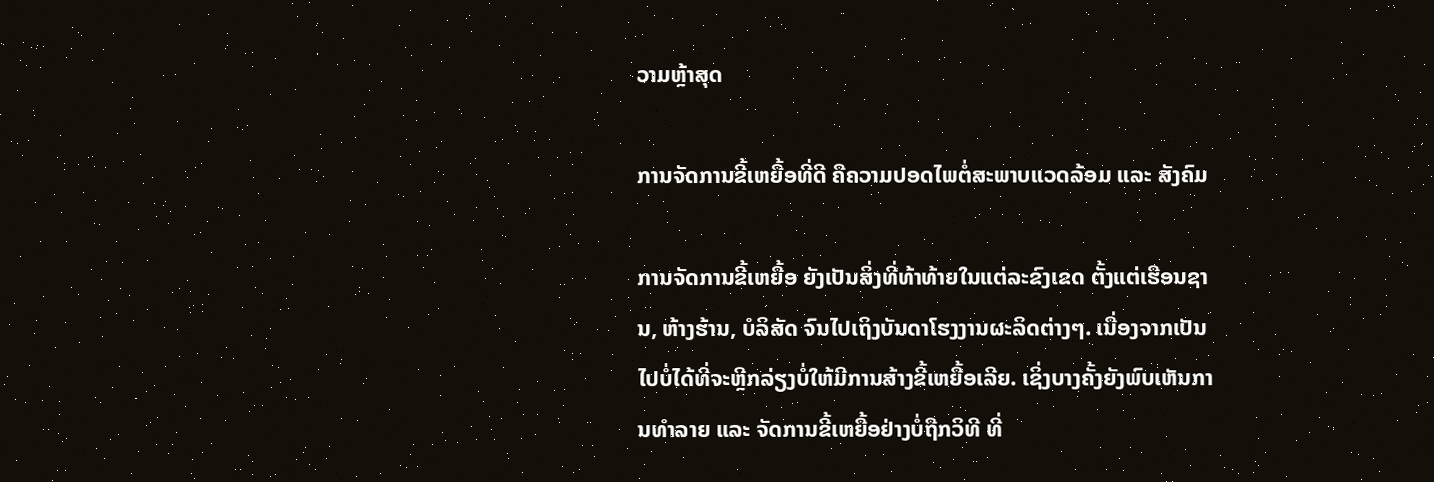ວາມຫຼ້າສຸດ

ການຈັດການຂີ້ເຫຍື້ອທີ່ດີ ຄືຄວາມປອດໄພຕໍ່ສະພາບແວດລ້ອມ ແລະ ສັງຄົມ

ການຈັດການຂີ້ເຫຍື້ອ ຍັງເປັນສິ່ງທີ່ທ້າທ້າຍໃນແຕ່ລະຂົງເຂດ ຕັ້ງແຕ່ເຮືອນຊານ, ຫ້າງຮ້ານ, ບໍລິສັດ ຈົນໄປເຖິງບັນດາໂຮງງານຜະລິດຕ່າງໆ. ເນື່ອງຈາກເປັນໄປບໍ່ໄດ້ທີ່ຈະຫຼີກລ່ຽງບໍ່ໃຫ້ມີການສ້າງຂີ້ເຫຍື້ອເລີຍ. ເຊິ່ງບາງຄັ້ງຍັງພົບເຫັນການທຳລາຍ ແລະ ຈັດການຂີ້ເຫຍື້ອຢ່າງບໍ່ຖືກວິທີ ທີ່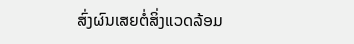ສົ່ງຜົນເສຍຕໍ່ສິ່ງແວດລ້ອມ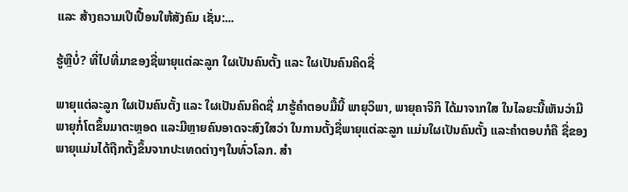ແລະ ສ້າງຄວາມເປີເປື້ອນໃຫ້ສັງຄົມ ເຊັ່ນ:...

ຮູ້ຫຼືບໍ່? ທີ່ໄປທີ່ມາຂອງຊື່ພາຍຸແຕ່ລະລູກ ໃຜເປັນຄົນຕັ້ງ ແລະ ໃຜເປັນຄົນຄິດຊື່

ພາຍຸແຕ່ລະລູກ ໃຜເປັນຄົນຕັ້ງ ແລະ ໃຜເປັນຄົນຄິດຊື່ ມາຮູ້ຄຳຕອບມື້ນີ້ ພາຍຸວິພາ, ພາຍຸຄາຈິກິ ໄດ້ມາຈາກໃສ ໃນໄລຍະນີ້ເຫັນວ່າມີພາຍຸກໍ່ໂຕຂຶ້ນມາຕະຫຼອດ ແລະມີຫຼາຍຄົນອາດຈະສົງໃສວ່າ ໃນການຕັ້ງຊື່ພາຍຸແຕ່ລະລູກ ແມ່ນໃຜເປັນຄົນຕັ້ງ ແລະຄໍາຕອບກໍຄື ຊື່ຂອງພາຍຸແມ່ນໄດ້ຖືກຕັ້ງຂຶ້ນຈາກປະເທດຕ່າງໆໃນທົ່ວໂລກ. ສຳ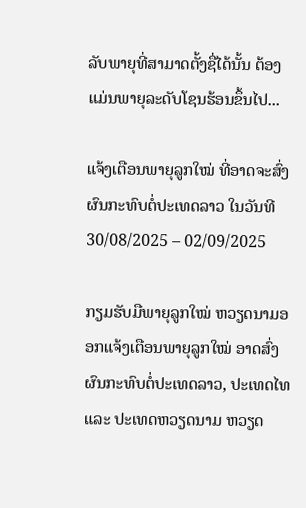ລັບພາຍຸທີ່ສາມາດຕັ້ງຊື່ໄດ້ນັ້ນ ຕ້ອງແມ່ນພາຍຸລະດັບໂຊນຮ້ອນຂຶ້ນໄປ...

ແຈ້ງເຕືອນພາຍຸລູກໃໝ່ ທີ່ອາດຈະສົ່ງຜົນກະທົບຕໍ່ປະເທດລາວ ໃນວັນທີ 30/08/2025 – 02/09/2025

ກຽມຮັບມືພາຍຸລູກໃໝ່ ຫວຽດນາມອອກແຈ້ງເຕືອນພາຍຸລູກໃໝ່ ອາດສົ່ງຜົນກະທົບຕໍ່ປະເທດລາວ, ປະເທດໄທ ແລະ ປະເທດຫວຽດນາມ ຫວຽດ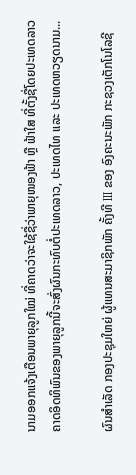ນາມອອກແຈ້ງເຕືອນພາຍຸລູກໃໝ່ ທີ່ຄາດວ່າຈະໃຊ້ຊື່ວ່າພາຍຸໜອງຟ້າ ຫຼື ຟ້າໃສ ທີ່ຕັ້ງຊື່ໂດຍປະເທດລາວ ຄາດອິດທິພົນຂອງພາຍຸລູກນີ້ຈະສົ່ງຜົນກະທົບຕໍ່ປະເທດລາວ, ປະເທດໄທ ແລະ ປະເທດຫວຽດນາມ...

ຜົນສໍາເລັດ ກອງປະຊຸມໃຫຍ່ ຜູ້ແທນສະມາຊິກພັກ ຄັ້ງທີ III ຂອງ ອົງຄະນະພັກ ກະຊວງເຕັກໂນໂລຊີ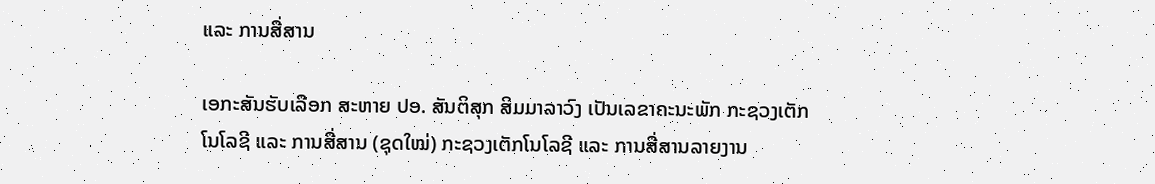ແລະ ການສື່ສານ

ເອກະສັນຮັບເລືອກ ສະຫາຍ ປອ. ສັນຕິສຸກ ສິມມາລາວົງ ເປັນເລຂາຄະນະພັກ ກະຊວງເຕັກໂນໂລຊີ ແລະ ການສື່ສານ (ຊຸດໃໝ່) ກະຊວງເຕັກໂນໂລຊີ ແລະ ການສື່ສານລາຍງານ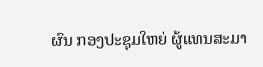ຜົນ ກອງປະຊຸມໃຫຍ່ ຜູ້ແທນສະມາ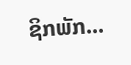ຊິກພັກ...